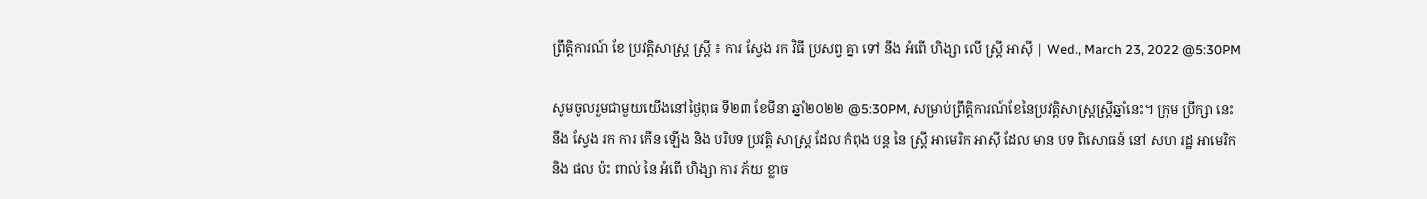ព្រឹត្តិការណ៍ ខែ ប្រវត្តិសាស្រ្ត ស្ត្រី ៖ ការ ស្វែង រក វិធី ប្រសព្វ គ្នា ទៅ នឹង អំពើ ហិង្សា លើ ស្ត្រី អាស៊ី | Wed., March 23, 2022 @5:30PM

សូមចូលរួមជាមួយយើងនៅថ្ងៃពុធ ទី២៣ ខែមីនា ឆ្នាំ២០២២ @5:30PM, សម្រាប់ព្រឹត្តិការណ៍ខែនៃប្រវត្តិសាស្ត្រស្ត្រីឆ្នាំនេះ។ ក្រុម ប្រឹក្សា នេះ នឹង ស្វែង រក ការ កើន ឡើង និង បរិបទ ប្រវត្តិ សាស្ត្រ ដែល កំពុង បន្ត នៃ ស្ត្រី អាមេរិក អាស៊ី ដែល មាន បទ ពិសោធន៍ នៅ សហ រដ្ឋ អាមេរិក និង ផល ប៉ះ ពាល់ នៃ អំពើ ហិង្សា ការ ភ័យ ខ្លាច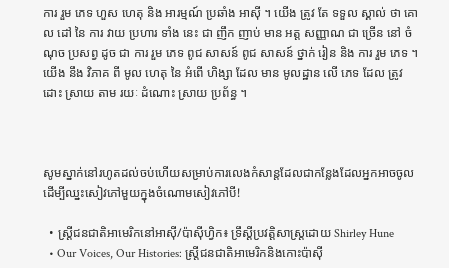ការ រួម ភេទ ហួស ហេតុ និង អារម្មណ៍ ប្រឆាំង អាស៊ី ។ យើង ត្រូវ តែ ទទួល ស្គាល់ ថា គោល ដៅ នៃ ការ វាយ ប្រហារ ទាំង នេះ ជា ញឹក ញាប់ មាន អត្ត សញ្ញាណ ជា ច្រើន នៅ ចំណុច ប្រសព្វ ដូច ជា ការ រួម ភេទ ពូជ សាសន៍ ពូជ សាសន៍ ថ្នាក់ រៀន និង ការ រួម ភេទ ។ យើង នឹង វិភាគ ពី មូល ហេតុ នៃ អំពើ ហិង្សា ដែល មាន មូលដ្ឋាន លើ ភេទ ដែល ត្រូវ ដោះ ស្រាយ តាម រយៈ ដំណោះ ស្រាយ ប្រព័ន្ធ ។



សូមស្នាក់នៅរហូតដល់ចប់ហើយសម្រាប់ការលេងកំសាន្តដែលជាកន្លែងដែលអ្នកអាចចូលដើម្បីឈ្នះសៀវភៅមួយក្នុងចំណោមសៀវភៅបី!

  • ស្ត្រីជនជាតិអាមេរិកនៅអាស៊ី/ប៉ាស៊ីហ្វិក៖ ទ្រឹស្ដីប្រវត្តិសាស្ត្រដោយ Shirley Hune
  • Our Voices, Our Histories: ស្ត្រីជនជាតិអាមេរិកនិងកោះប៉ាស៊ី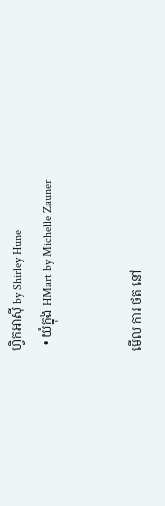ហ្វិកអាស៊ី by Shirley Hune
  • យំក្នុង HMart by Michelle Zauner


មើល ការ ថត នៅ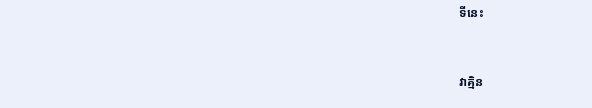ទីនេះ


វាគ្មិន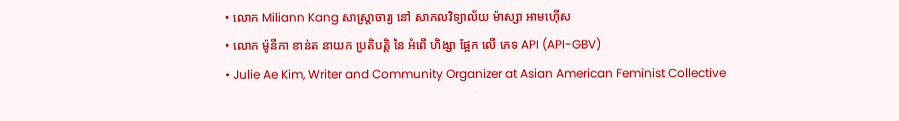• លោក Miliann Kang សាស្ត្រាចារ្យ នៅ សាកលវិទ្យាល័យ ម៉ាស្សា អាមហ៊ើស
• លោក ម៉ូនីកា ខាន់ត នាយក ប្រតិបត្តិ នៃ អំពើ ហិង្សា ផ្អែក លើ ភេទ API (API-GBV)
• Julie Ae Kim, Writer and Community Organizer at Asian American Feminist Collective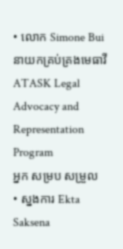• លោក Simone Bui នាយកគ្រប់គ្រងមេធាវី ATASK Legal Advocacy and Representation Program
អ្នក សម្រប សម្រួល
• ស្នងការ Ekta Saksena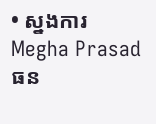• ស្នងការ Megha Prasad
ធន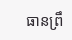ធានព្រឹ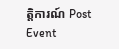ត្តិការណ៍ Post Event